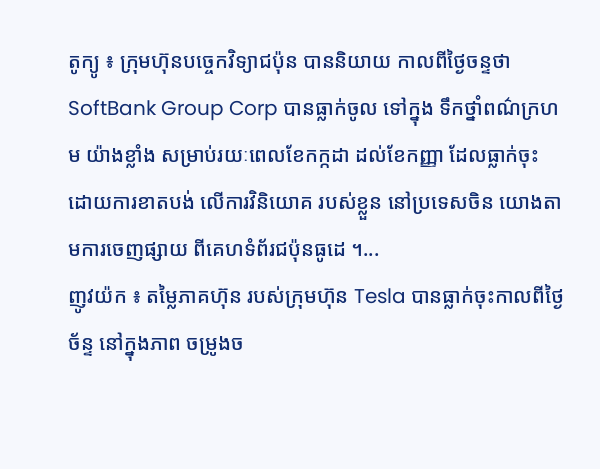តូក្យូ ៖ ក្រុមហ៊ុនបច្ចេកវិទ្យាជប៉ុន បាននិយាយ កាលពីថ្ងៃចន្ទថា SoftBank Group Corp បានធ្លាក់ចូល ទៅក្នុង ទឹកថ្នាំពណ៌ក្រហម យ៉ាងខ្លាំង សម្រាប់រយៈពេលខែកក្កដា ដល់ខែកញ្ញា ដែលធ្លាក់ចុះ ដោយការខាតបង់ លើការវិនិយោគ របស់ខ្លួន នៅប្រទេសចិន យោងតាមការចេញផ្សាយ ពីគេហទំព័រជប៉ុនធូដេ ។...
ញូវយ៉ក ៖ តម្លៃភាគហ៊ុន របស់ក្រុមហ៊ុន Tesla បានធ្លាក់ចុះកាលពីថ្ងៃច័ន្ទ នៅក្នុងភាព ចម្រូងច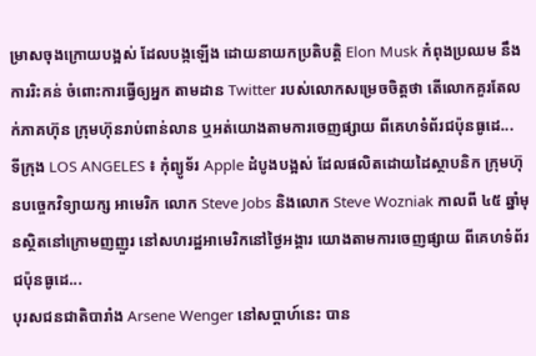ម្រាសចុងក្រោយបង្អស់ ដែលបង្កឡើង ដោយនាយកប្រតិបត្តិ Elon Musk កំពុងប្រឈម នឹងការរិះគន់ ចំពោះការធ្វើឲ្យអ្នក តាមដាន Twitter របស់លោកសម្រេចចិត្តថា តើលោកគួរតែលក់ភាគហ៊ុន ក្រុមហ៊ុនរាប់ពាន់លាន ឬអត់យោងតាមការចេញផ្សាយ ពីគេហទំព័រជប៉ុនធូដេ...
ទីក្រុង LOS ANGELES ៖ កុំព្យូទ័រ Apple ដំបូងបង្អស់ ដែលផលិតដោយដៃស្ថាបនិក ក្រុមហ៊ុនបច្ចេកវិទ្យាយក្ស អាមេរិក លោក Steve Jobs និងលោក Steve Wozniak កាលពី ៤៥ ឆ្នាំមុនស្ថិតនៅក្រោមញញួរ នៅសហរដ្ឋអាមេរិកនៅថ្ងៃអង្គារ យោងតាមការចេញផ្សាយ ពីគេហទំព័រជប៉ុនធូដេ...
បុរសជនជាតិបារាំង Arsene Wenger នៅសប្តាហ៍នេះ បាន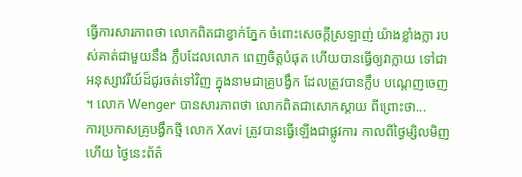ធ្វើការសារភាពថា លោកពិតជាខ្វាក់ភ្នែក ចំពោះសេចក្តីស្រឡាញ់ យ៉ាងខ្លាំងក្លា របស់គាត់ជាមួយនឹង ក្លឹបដែលលោក ពេញចិត្តបំផុត ហើយបានធ្វើឲ្យវាក្លាយ ទៅជាអនុស្សាវរីយ៍ដ៏ជូរចត់ទៅវិញ ក្នុងនាមជាគ្រូបង្វឹក ដែលត្រូវបានក្លឹប បណ្តេញចេញ ។ លោក Wenger បានសារភាពថា លោកពិតជាសោកស្តាយ ពីព្រោះថា...
ការប្រកាសគ្រូបង្វឹកថ្មី លោក Xavi ត្រូវបានធ្វើឡើងជាផ្លូវការ កាលពីថ្ងៃម្សិលមិញហើយ ថ្ងៃនេះព័ត៌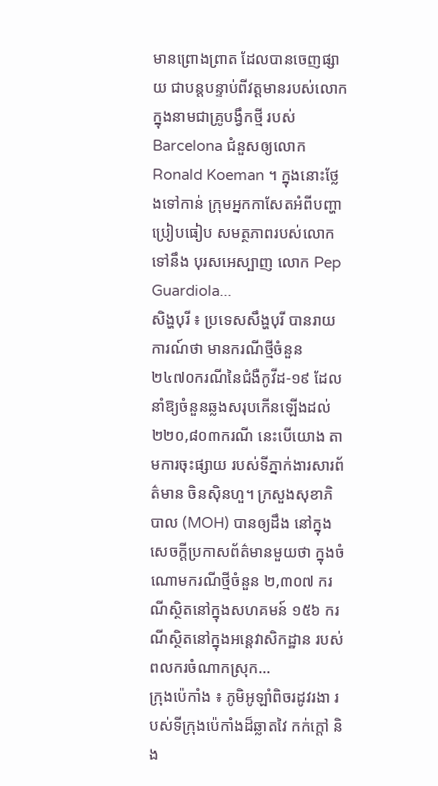មានព្រោងព្រាត ដែលបានចេញផ្សាយ ជាបន្តបន្ទាប់ពីវត្តមានរបស់លោក ក្នុងនាមជាគ្រូបង្វឹកថ្មី របស់ Barcelona ជំនួសឲ្យលោក Ronald Koeman ។ ក្នុងនោះថ្លែងទៅកាន់ ក្រុមអ្នកកាសែតអំពីបញ្ហាប្រៀបធៀប សមត្ថភាពរបស់លោកទៅនឹង បុរសអេស្បាញ លោក Pep Guardiola...
សិង្ហបុរី ៖ ប្រទេសសឹង្ហបុរី បានរាយការណ៍ថា មានករណីថ្មីចំនួន ២៤៧០ករណីនៃជំងឺកូវីដ-១៩ ដែលនាំឱ្យចំនួនឆ្លងសរុបកើនឡើងដល់ ២២០,៨០៣ករណី នេះបើយោង តាមការចុះផ្សាយ របស់ទីភ្នាក់ងារសារព័ត៌មាន ចិនស៊ិនហួ។ ក្រសួងសុខាភិបាល (MOH) បានឲ្យដឹង នៅក្នុងសេចក្តីប្រកាសព័ត៌មានមួយថា ក្នុងចំណោមករណីថ្មីចំនួន ២,៣០៧ ករណីស្ថិតនៅក្នុងសហគមន៍ ១៥៦ ករណីស្ថិតនៅក្នុងអន្តេវាសិកដ្ឋាន របស់ពលករចំណាកស្រុក...
ក្រុងប៉េកាំង ៖ ភូមិអូឡាំពិចរដូវរងា របស់ទីក្រុងប៉េកាំងដ៏ឆ្លាតវៃ កក់ក្ដៅ និង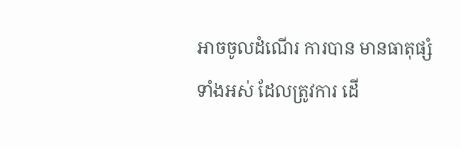អាចចូលដំណើរ ការបាន មានធាតុផ្សំទាំងអស់ ដែលត្រូវការ ដើ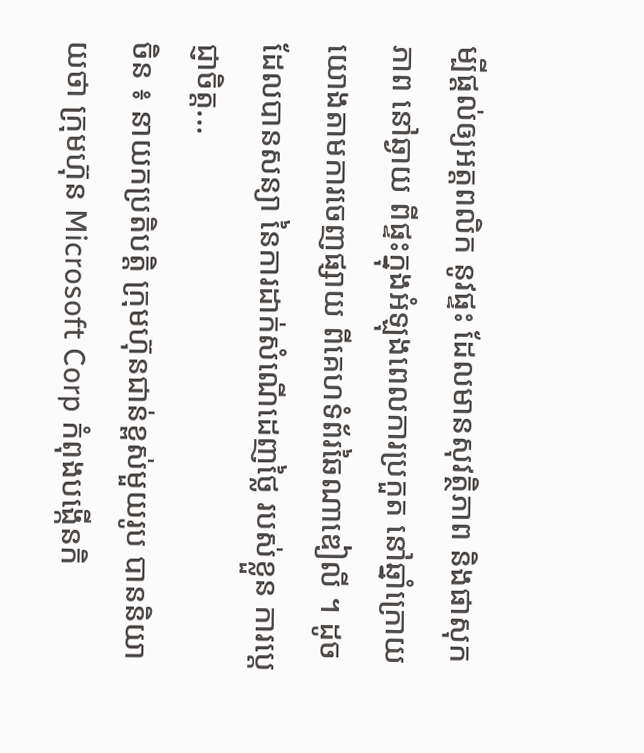ម្បីផ្តល់ឲ្យអត្តពលិក នូវផ្ទះ ដែលមានសុវត្ថិភាព និងផាសុកភាព នៅឆ្ងាយ ពីផ្ទះក្នុងអំឡុងពេលការប្រកួត នៅឆ្នាំក្រោយយោងតាមការចេញផ្សាយ ពីគេហទំព័រឆៃណាឌៀលី ។ ដូចដែលបានសន្យា នៃការដាក់សំណើដេញថ្លៃ របស់ខ្លួន ការប្តេជ្ញាចិត្ត...
ចិន ៖ នាយកប្រតិបត្តិ ក្រុមហ៊ុនជាន់ខ្ពស់មួយរូប បាននិយាយថា ក្រុមហ៊ុន Microsoft Corp កំពុងបង្កើនកិ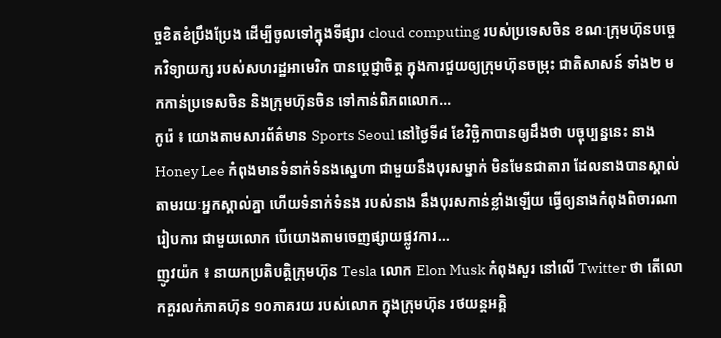ច្ចខិតខំប្រឹងប្រែង ដើម្បីចូលទៅក្នុងទីផ្សារ cloud computing របស់ប្រទេសចិន ខណៈក្រុមហ៊ុនបច្ចេកវិទ្យាយក្ស របស់សហរដ្ឋអាមេរិក បានប្តេជ្ញាចិត្ត ក្នុងការជួយឲ្យក្រុមហ៊ុនចម្រុះ ជាតិសាសន៍ ទាំង២ មកកាន់ប្រទេសចិន និងក្រុមហ៊ុនចិន ទៅកាន់ពិភពលោក...
កូរ៉េ ៖ យោងតាមសារព័ត៌មាន Sports Seoul នៅថ្ងៃទី៨ ខែវិច្ឆិកាបានឲ្យដឹងថា បច្ចុប្បន្ននេះ នាង Honey Lee កំពុងមានទំនាក់ទំនងស្នេហា ជាមួយនឹងបុរសម្នាក់ មិនមែនជាតារា ដែលនាងបានស្គាល់ តាមរយៈអ្នកស្គាល់គ្នា ហើយទំនាក់ទំនង របស់នាង នឹងបុរសកាន់ខ្លាំងឡើយ ធ្វើឲ្យនាងកំពុងពិចារណារៀបការ ជាមួយលោក បើយោងតាមចេញផ្សាយផ្លូវការ...
ញូវយ៉ក ៖ នាយកប្រតិបត្តិក្រុមហ៊ុន Tesla លោក Elon Musk កំពុងសួរ នៅលើ Twitter ថា តើលោកគួរលក់ភាគហ៊ុន ១០ភាគរយ របស់លោក ក្នុងក្រុមហ៊ុន រថយន្តអគ្គិ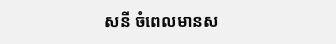សនី ចំពេលមានស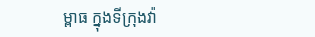ម្ពាធ ក្នុងទីក្រុងវ៉ា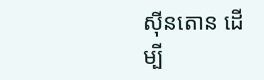ស៊ីនតោន ដើម្បី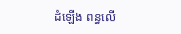ដំឡើង ពន្ធលើ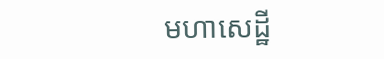មហាសេដ្ឋី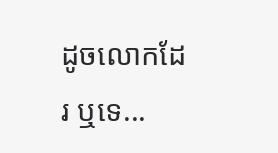ដូចលោកដែរ ឬទេ...